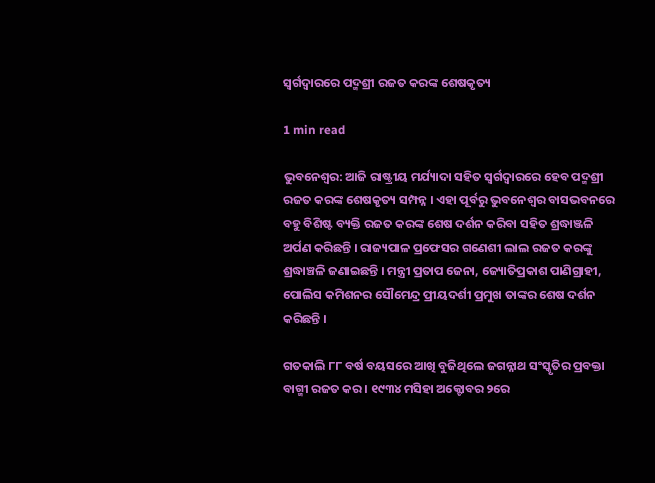ସ୍ବର୍ଗଦ୍ବାରରେ ପଦ୍ମଶ୍ରୀ ରଜତ କରଙ୍କ ଶେଷକୃତ୍ୟ

1 min read

ଭୁବନେଶ୍ବର: ଆଜି ରାଷ୍ଟ୍ରୀୟ ମର୍ଯ୍ୟାଦା ସହିତ ସ୍ବର୍ଗଦ୍ବାରରେ ହେବ ପଦ୍ମଶ୍ରୀ ରଜତ କରଙ୍କ ଶେଷକୃତ୍ୟ ସମ୍ପନ୍ନ । ଏହା ପୂର୍ବରୁ ଭୁବନେଶ୍ବର ବାସଭବନରେ ବହୁ ବିଶିଷ୍ଟ ବ୍ୟକ୍ତି ରଜତ କରଙ୍କ ଶେଷ ଦର୍ଶନ କରିବା ସହିତ ଶ୍ରଦ୍ଧାଞ୍ଜଳି ଅର୍ପଣ କରିଛନ୍ତି । ରାଜ୍ୟପାଳ ପ୍ରଫେସର ଗଣେଶୀ ଲାଲ ରଜତ କରଙ୍କୁ ଶ୍ରଦ୍ଧାଞ୍ଚଳି ଜଣାଇଛନ୍ତି । ମନ୍ତ୍ରୀ ପ୍ରତାପ ଜେନା, ଜ୍ୟୋତିପ୍ରକାଶ ପାଣିଗ୍ରାହୀ, ପୋଲିସ କମିଶନର ସୌମେନ୍ଦ୍ର ପ୍ରୀୟଦର୍ଶୀ ପ୍ରମୁଖ ତାଙ୍କର ଶେଷ ଦର୍ଶନ କରିଛନ୍ତି ।

ଗତକାଲି ୮୮ ବର୍ଷ ବୟସରେ ଆଖି ବୁଜିଥିଲେ ଜଗନ୍ନାଥ ସଂସ୍କୃତିର ପ୍ରବକ୍ତା ବାଗ୍ମୀ ରଜତ କର । ୧୯୩୪ ମସିହା ଅକ୍ଟୋବର ୨ରେ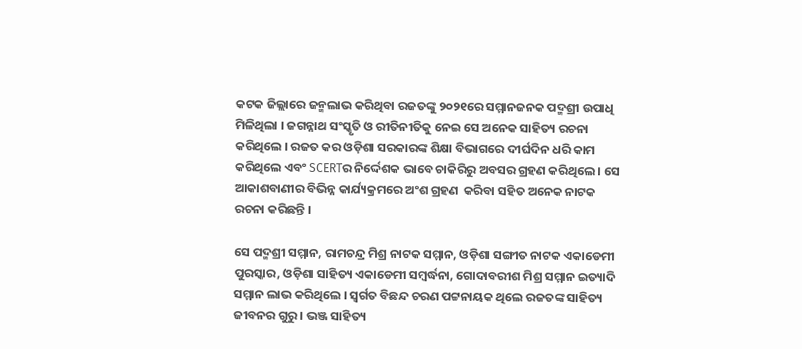କଟକ ଜିଲ୍ଲାରେ ଜନ୍ମଲାଭ କରିଥିବା ରଜତଙ୍କୁ ୨୦୨୧ରେ ସମ୍ମାନଜନକ ପଦ୍ମଶ୍ରୀ ଉପାଧି ମିଳିଥିଲା । ଜଗନ୍ନାଥ ସଂସ୍କୃତି ଓ ରୀତିନୀତିକୁ ନେଇ ସେ ଅନେକ ସାହିତ୍ୟ ରଚନା କରିଥିଲେ । ରଜତ କର ଓଡ଼ିଶା ସରକାରଙ୍କ ଶିକ୍ଷା ବିଭାଗରେ ଦୀର୍ଘଦିନ ଧରି କାମ କରିଥିଲେ ଏବଂ SCERTର ନିର୍ଦ୍ଦେଶକ ଭାବେ ଚାକିରିରୁ ଅବସର ଗ୍ରହଣ କରିଥିଲେ । ସେ ଆକାଶବାଣୀର ବିଭିନ୍ନ କାର୍ଯ୍ୟକ୍ରମରେ ଅଂଶ ଗ୍ରହଣ  କରିବା ସହିତ ଅନେକ ନାଟକ ରଚନା କରିଛନ୍ତି ।

ସେ ପଦ୍ମଶ୍ରୀ ସମ୍ମାନ, ରାମଚନ୍ଦ୍ର ମିଶ୍ର ନାଟକ ସମ୍ମାନ, ଓଡ଼ିଶା ସଙ୍ଗୀତ ନାଟକ ଏକାଡେମୀ ପୁରସ୍କାର, ଓଡ଼ିଶା ସାହିତ୍ୟ ଏକାଡେମୀ ସମ୍ବର୍ଦ୍ଧନା, ଗୋଦାବରୀଶ ମିଶ୍ର ସମ୍ମାନ ଇତ୍ୟାଦି ସମ୍ମାନ ଲାଭ କରିଥିଲେ । ସ୍ବର୍ଗତ ବିଛନ୍ଦ ଚରଣ ପଟ୍ଟନାୟକ ଥିଲେ ରଜତଙ୍କ ସାହିତ୍ୟ ଜୀବନର ଗୁରୁ । ଭଞ୍ଜ ସାହିତ୍ୟ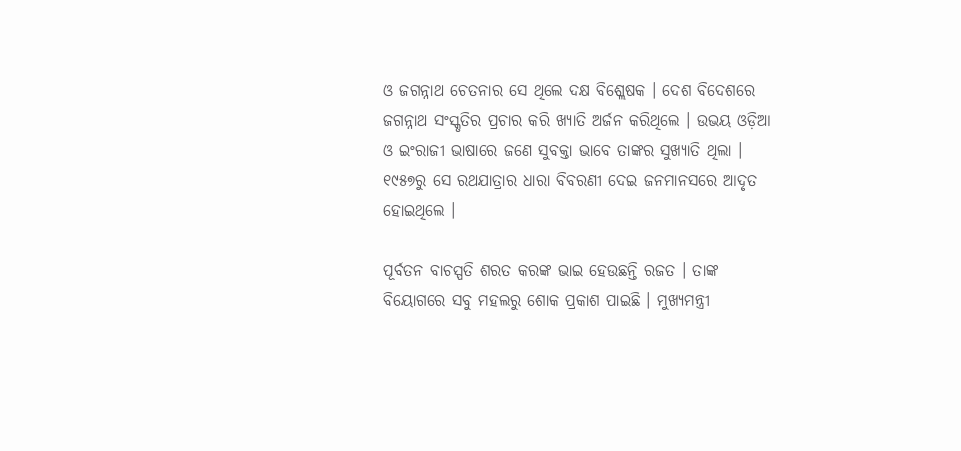ଓ ଜଗନ୍ନାଥ ଚେତନାର ସେ ଥିଲେ ଦକ୍ଷ ବିଶ୍ଲେଷକ । ଦେଶ ବିଦେଶରେ ଜଗନ୍ନାଥ ସଂସ୍କୃତିର ପ୍ରଚାର କରି ଖ୍ୟାତି ଅର୍ଜନ କରିଥିଲେ । ଉଭୟ ଓଡ଼ିଆ ଓ ଇଂରାଜୀ ଭାଷାରେ ଜଣେ ସୁବକ୍ତା ଭାବେ ତାଙ୍କର ସୁଖ୍ୟାତି ଥିଲା । ୧୯୫୭ରୁ ସେ ରଥଯାତ୍ରାର ଧାରା ବିବରଣୀ ଦେଇ ଜନମାନସରେ ଆଦୃତ ହୋଇଥିଲେ ।

ପୂର୍ବତନ ବାଚସ୍ପତି ଶରତ କରଙ୍କ ଭାଇ ହେଉଛନ୍ତି ରଜତ । ତାଙ୍କ ବିୟୋଗରେ ସବୁ ମହଲରୁ ଶୋକ ପ୍ରକାଶ ପାଇଛି । ମୁଖ୍ୟମନ୍ତ୍ରୀ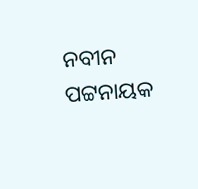ନବୀନ ପଟ୍ଟନାୟକ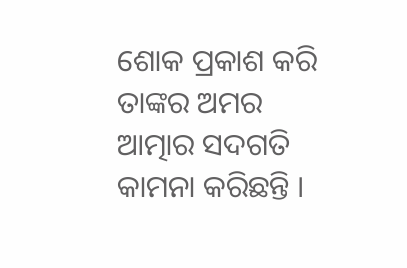ଶୋକ ପ୍ରକାଶ କରି ତାଙ୍କର ଅମର ଆତ୍ମାର ସଦଗତି କାମନା କରିଛନ୍ତି ।